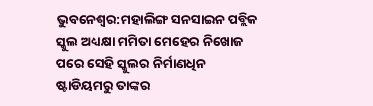ଭୁବନେଶ୍ବର:ମହାଲିଙ୍ଗ ସନସାଇନ ପବ୍ଲିକ ସ୍କୁଲ ଅଧ୍ୟକ୍ଷା ମମିତା ମେହେର ନିଖୋଜ ପରେ ସେହି ସ୍କୁଲର ନିର୍ମାଣଧିନ ଷ୍ଟାଡିୟମରୁ ତାଙ୍କର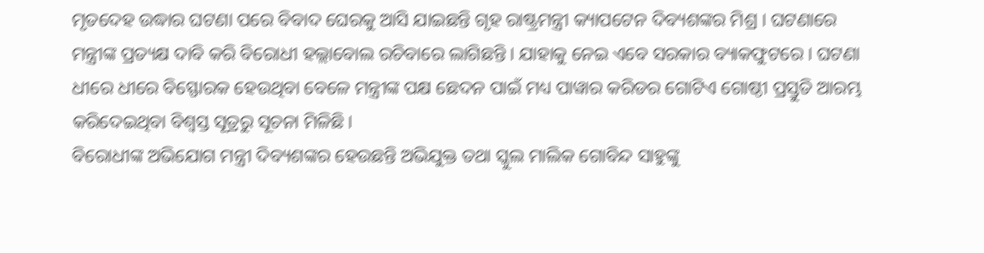ମୃତଦେହ ଉଦ୍ଧାର ଘଟଣା ପରେ ବିବାଦ ଘେରକୁ ଆସି ଯାଇଛନ୍ତି ଗୃହ ରାଷ୍ଟ୍ରମନ୍ତ୍ରୀ କ୍ୟାପଟେନ ଦିବ୍ୟଶଙ୍କର ମିଶ୍ର । ଘଟଣାରେ ମନ୍ତ୍ରୀଙ୍କ ପ୍ରତ୍ୟକ୍ଷ ଦାବି କରି ବିରୋଧୀ ହଲ୍ଲାବୋଲ ରଚିବାରେ ଲାଗିଛନ୍ତି । ଯାହାକୁ ନେଇ ଏବେ ସରକାର ବ୍ୟାକଫୁଟରେ । ଘଟଣା ଧୀରେ ଧୀରେ ବିସ୍ଫୋରକ ହେଉଥିବା ବେଳେ ମନ୍ତ୍ରୀଙ୍କ ପକ୍ଷ ଛେଦନ ପାଇଁ ମଧ୍ୟ ପାୱାର କରିଡର ଗୋଟିଏ ଗୋଷ୍ଠୀ ପ୍ରସ୍ତୁତି ଆରମ୍ଭ କରିଦେଇଥିବା ବିଶ୍ବସ୍ତ ସୂତ୍ରରୁ ସୂଚନା ମିଳିଛି।
ବିରୋଧୀଙ୍କ ଅଭିଯୋଗ ମନ୍ତ୍ରୀ ଦିବ୍ୟଶଙ୍କର ହେଉଛନ୍ତି ଅଭିଯୁକ୍ତ ତଥା ସ୍କୁଲ ମାଲିକ ଗୋବିନ୍ଦ ସାହୁଙ୍କୁ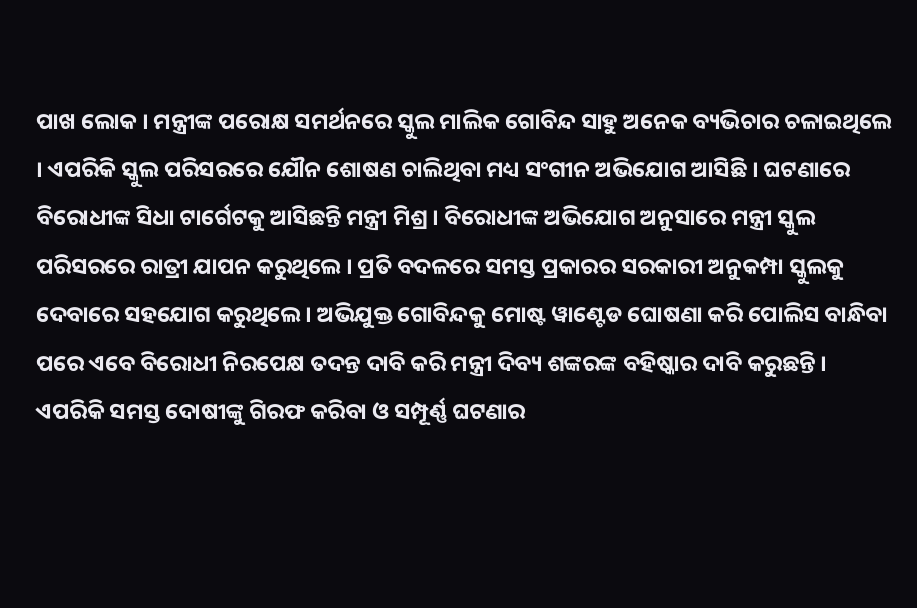ପାଖ ଲୋକ । ମନ୍ତ୍ରୀଙ୍କ ପରୋକ୍ଷ ସମର୍ଥନରେ ସ୍କୁଲ ମାଲିକ ଗୋବିନ୍ଦ ସାହୁ ଅନେକ ବ୍ୟଭିଚାର ଚଳାଇଥିଲେ । ଏପରିକି ସ୍କୁଲ ପରିସରରେ ଯୌନ ଶୋଷଣ ଚାଲିଥିବା ମଧ୍ୟ ସଂଗୀନ ଅଭିଯୋଗ ଆସିଛି । ଘଟଣାରେ ବିରୋଧୀଙ୍କ ସିଧା ଟାର୍ଗେଟକୁ ଆସିଛନ୍ତି ମନ୍ତ୍ରୀ ମିଶ୍ର । ବିରୋଧୀଙ୍କ ଅଭିଯୋଗ ଅନୁସାରେ ମନ୍ତ୍ରୀ ସ୍କୁଲ ପରିସରରେ ରାତ୍ରୀ ଯାପନ କରୁଥିଲେ । ପ୍ରତି ବଦଳରେ ସମସ୍ତ ପ୍ରକାରର ସରକାରୀ ଅନୁକମ୍ପା ସ୍କୁଲକୁ ଦେବାରେ ସହଯୋଗ କରୁଥିଲେ । ଅଭିଯୁକ୍ତ ଗୋବିନ୍ଦକୁ ମୋଷ୍ଟ ୱାଣ୍ଟେଡ ଘୋଷଣା କରି ପୋଲିସ ବାନ୍ଧିବା ପରେ ଏବେ ବିରୋଧୀ ନିରପେକ୍ଷ ତଦନ୍ତ ଦାବି କରି ମନ୍ତ୍ରୀ ଦିବ୍ୟ ଶଙ୍କରଙ୍କ ବହିଷ୍କାର ଦାବି କରୁଛନ୍ତି ।
ଏପରିକି ସମସ୍ତ ଦୋଷୀଙ୍କୁ ଗିରଫ କରିବା ଓ ସମ୍ପୂର୍ଣ୍ଣ ଘଟଣାର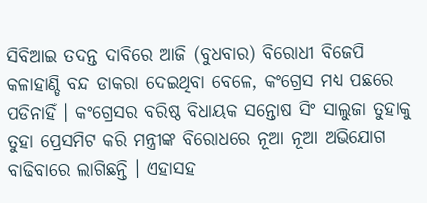ସିବିଆଇ ତଦନ୍ତ ଦାବିରେ ଆଜି (ବୁଧବାର) ବିରୋଧୀ ବିଜେପି କଳାହାଣ୍ଡି ବନ୍ଦ ଡାକରା ଦେଇଥିବା ବେଳେ, କଂଗ୍ରେସ ମଧ୍ୟ ପଛରେ ପଡିନାହିଁ । କଂଗ୍ରେସର ବରିଷ୍ଠ ବିଧାୟକ ସନ୍ତୋଷ ସିଂ ସାଲୁଜା ତୁହାକୁ ତୁହା ପ୍ରେସମିଟ କରି ମନ୍ତ୍ରୀଙ୍କ ବିରୋଧରେ ନୂଆ ନୂଆ ଅଭିଯୋଗ ବାଢିବାରେ ଲାଗିଛନ୍ତି । ଏହାସହ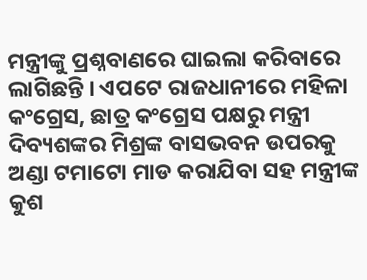ମନ୍ତ୍ରୀଙ୍କୁ ପ୍ରଶ୍ନବାଣରେ ଘାଇଲା କରିବାରେ ଲାଗିଛନ୍ତି । ଏପଟେ ରାଜଧାନୀରେ ମହିଳା କଂଗ୍ରେସ, ଛାତ୍ର କଂଗ୍ରେସ ପକ୍ଷରୁ ମନ୍ତ୍ରୀ ଦିବ୍ୟଶଙ୍କର ମିଶ୍ରଙ୍କ ବାସଭବନ ଉପରକୁ ଅଣ୍ଡା ଟମାଟୋ ମାଡ କରାଯିବା ସହ ମନ୍ତ୍ରୀଙ୍କ କୁଶ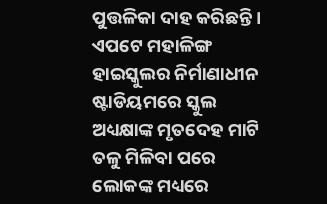ପୁତ୍ତଳିକା ଦାହ କରିଛନ୍ତି । ଏପଟେ ମହାଳିଙ୍ଗ ହାଇସ୍କୁଲର ନିର୍ମାଣାଧୀନ ଷ୍ଟାଡିୟମରେ ସ୍କୁଲ ଅଧ୍ୟକ୍ଷାଙ୍କ ମୃତଦେହ ମାଟି ତଳୁ ମିଳିବା ପରେ ଲୋକଙ୍କ ମଧ୍ୟରେ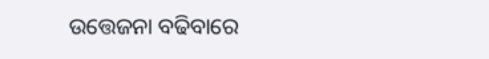ଉତ୍ତେଜନା ବଢିବାରେ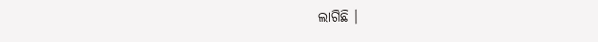ଲାଗିଛି ।